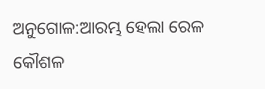ଅନୁଗୋଳ:ଆରମ୍ଭ ହେଲା ରେଳ କୌଶଳ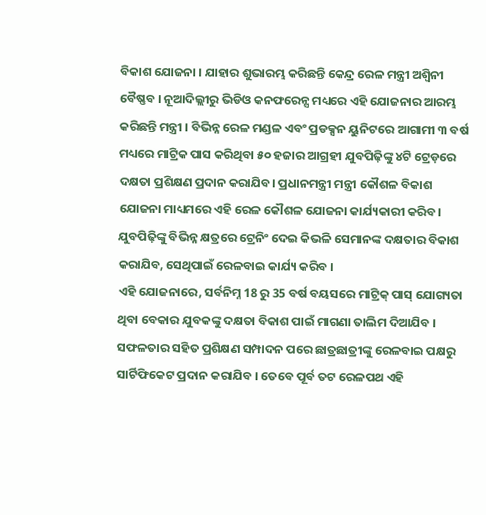ବିକାଶ ଯୋଜନା । ଯାହାର ଶୁଭାରମ୍ଭ କରିଛନ୍ତି କେନ୍ଦ୍ର ରେଳ ମନ୍ତ୍ରୀ ଅଶ୍ବିନୀ ବୈଷ୍ଣବ । ନୂଆଦିଲ୍ଲୀରୁ ଭିଡିଓ କନଫରେନ୍ସ ମଧ୍ୟରେ ଏହି ଯୋଜନାର ଆରମ୍ଭ କରିଛନ୍ତି ମନ୍ତ୍ରୀ । ବିଭିନ୍ନ ରେଳ ମଣ୍ଡଳ ଏବଂ ପ୍ରଡକ୍ସନ ୟୁନିଟରେ ଆଗାମୀ ୩ ବର୍ଷ ମଧ୍ୟରେ ମାଟ୍ରିକ ପାସ କରିଥିବା ୫୦ ହଜାର ଆଗ୍ରହୀ ଯୁବପିଢ଼ିଙ୍କୁ ୪ଟି ଟ୍ରେଡ଼ରେ ଦକ୍ଷତା ପ୍ରଶିକ୍ଷଣ ପ୍ରଦାନ କରାଯିବ। ପ୍ରଧାନମନ୍ତ୍ରୀ ମନ୍ତ୍ରୀ କୌଶଳ ବିକାଶ ଯୋଜନା ମାଧ୍ୟମରେ ଏହି ରେଳ କୌଶଳ ଯୋଜନା କାର୍ଯ୍ୟକାରୀ କରିବ। ଯୁବପିଢ଼ିଙ୍କୁ ବିଭିନ୍ନ କ୍ଷତ୍ରରେ ଟ୍ରେନିଂ ଦେଇ କିଭଳି ସେମାନଙ୍କ ଦକ୍ଷତାର ବିକାଶ କରାଯିବ, ସେଥିପାଇଁ ରେଳବାଇ କାର୍ଯ୍ୟ କରିବ ।
ଏହି ଯୋଜନାରେ, ସର୍ବନିମ୍ନ 18 ରୁ 35 ବର୍ଷ ବୟସରେ ମାଟ୍ରିକ୍ ପାସ୍ ଯୋଗ୍ୟତା ଥିବା ବେକାର ଯୁବକଙ୍କୁ ଦକ୍ଷତା ବିକାଶ ପାଇଁ ମାଗଣା ତାଲିମ ଦିଆଯିବ । ସଫଳତାର ସହିତ ପ୍ରଶିକ୍ଷଣ ସମ୍ପାଦନ ପରେ ଛାତ୍ରଛାତ୍ରୀଙ୍କୁ ରେଳବାଇ ପକ୍ଷରୁ ସାର୍ଟିଫିକେଟ ପ୍ରଦାନ କରାଯିବ । ତେବେ ପୂର୍ବ ତଟ ରେଳପଥ ଏହି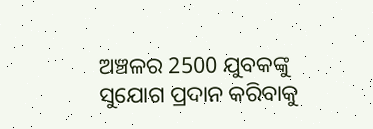ଅଞ୍ଚଳର 2500 ଯୁବକଙ୍କୁ ସୁଯୋଗ ପ୍ରଦାନ କରିବାକୁ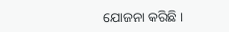ଯୋଜନା କରିଛି ।